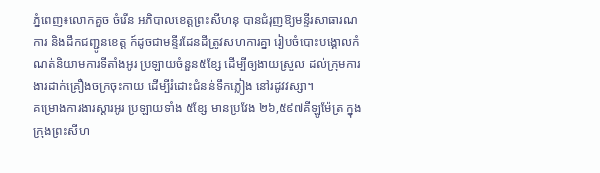ភ្នំពេញ៖លោកគួច ចំរើន អភិបាលខេត្តព្រះសីហនុ បានជំរុញឱ្យមន្ទីរសាធារណការ និងដឹកជញ្ជូនខេត្ត ក៍ដូចជាមន្ទីរដែនដីត្រូវសហការគ្នា រៀបចំបោះបង្គោលកំណត់និយាមការទីតាំងអូរ ប្រឡាយចំនួន៥ខ្សែ ដើម្បីឲ្យងាយស្រួល ដល់ក្រុមការងារដាក់គ្រឿងចក្រចុះកាយ ដើម្បីរំដោះជំនន់ទឹកភ្លៀង នៅរដូវវស្សា។
គម្រោងការងារស្តារអូរ ប្រឡាយទាំង ៥ខ្សែ មានប្រវែង ២៦,៥៩៧គីឡូម៉ែត្រ ក្នុងក្រុងព្រះសីហ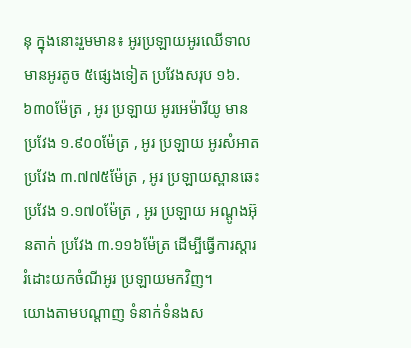នុ ក្នុងនោះរួមមាន៖ អូរប្រឡាយអូរឈើទាល មានអូរតូច ៥ផ្សេងទៀត ប្រវែងសរុប ១៦.៦៣០ម៉ែត្រ , អូរ ប្រឡាយ អូរអេម៉ារីយូ មានប្រវែង ១.៩០០ម៉ែត្រ , អូរ ប្រឡាយ អូរសំអាត ប្រវែង ៣.៧៧៥ម៉ែត្រ , អូរ ប្រឡាយស្ពានឆេះ ប្រវែង ១.១៧០ម៉ែត្រ , អូរ ប្រឡាយ អណ្តូងអ៊ុនតាក់ ប្រវែង ៣.១១៦ម៉ែត្រ ដើម្បីធ្វើការស្តារ រំដោះយកចំណីអូរ ប្រឡាយមកវិញ។
យោងតាមបណ្ដាញ ទំនាក់ទំនងស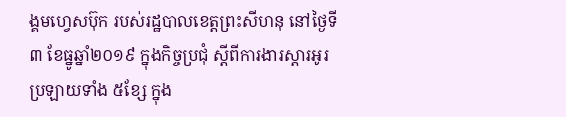ង្គមហ្វេសប៊ុក របស់រដ្ឋបាលខេត្តព្រះសីហនុ នៅថ្ងៃទី៣ ខែធ្នូឆ្នាំ២០១៩ ក្នុងកិច្ចប្រជុំ ស្តីពីការងារស្តារអូរ ប្រឡាយទាំង ៥ខ្សែ ក្នុង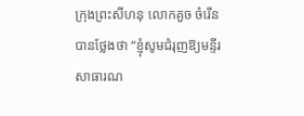ក្រុងព្រះសីហនុ លោកគួច ចំរើនបានថ្លែងថា “ខ្ញុំសូមជំរុញឱ្យមន្ទីរសាធារណ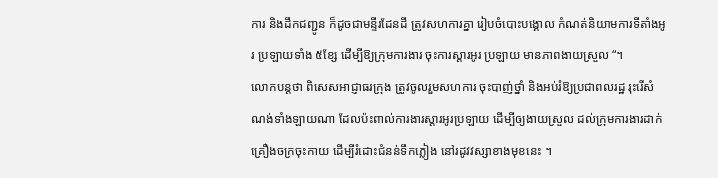ការ និងដឹកជញ្ជូន ក៏ដូចជាមន្ទីរដែនដី ត្រូវសហការគ្នា រៀបចំបោះបង្គោល កំណត់និយាមការទីតាំងអូរ ប្រឡាយទាំង ៥ខ្សែ ដើម្បីឱ្យក្រុមការងារ ចុះការស្តារអូរ ប្រឡាយ មានភាពងាយស្រួល “។
លោកបន្តថា ពិសេសអាជ្ញាធរក្រុង ត្រូវចូលរួមសហការ ចុះបាញ់ថ្នាំ និងអប់រំឱ្យប្រជាពលរដ្ឋ រុះរើសំណង់ទាំងឡាយណា ដែលប៉ះពាល់ការងារស្តារអូរប្រឡាយ ដើម្បីឲ្យងាយស្រួល ដល់ក្រុមការងារដាក់គ្រឿងចក្រចុះកាយ ដើម្បីរំដោះជំនន់ទឹកភ្លៀង នៅរដូវវស្សាខាងមុខនេះ ។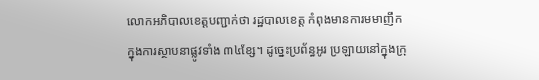លោកអភិបាលខេត្តបញ្ជាក់ថា រដ្ឋបាលខេត្ត កំពុងមានការមមាញឹក ក្នុងការស្ថាបនាផ្លូវទាំង ៣៤ខ្សែ។ ដូច្នេះប្រព័ន្ធអូរ ប្រឡាយនៅក្នុងក្រុ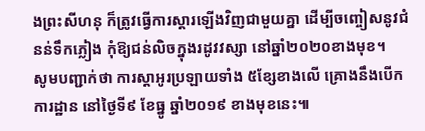ងព្រះសីហនុ ក៏ត្រូវធ្វើការស្តារឡើងវិញជាមួយគ្នា ដើម្បីចញ្ចៀសនូវជំនន់ទឹកភ្លៀង កុំឱ្យជន់លិចក្នុងរដូវវស្សា នៅឆ្នាំ២០២០ខាងមុខ។
សូមបញ្ជាក់ថា ការស្តាអូរប្រឡាយទាំង ៥ខ្សែខាងលើ គ្រោងនឹងបើកការដ្ឋាន នៅថ្ងៃទី៩ ខែធ្នូ ឆ្នាំ២០១៩ ខាងមុខនេះ៕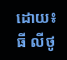ដោយ៖ធី លីថូ